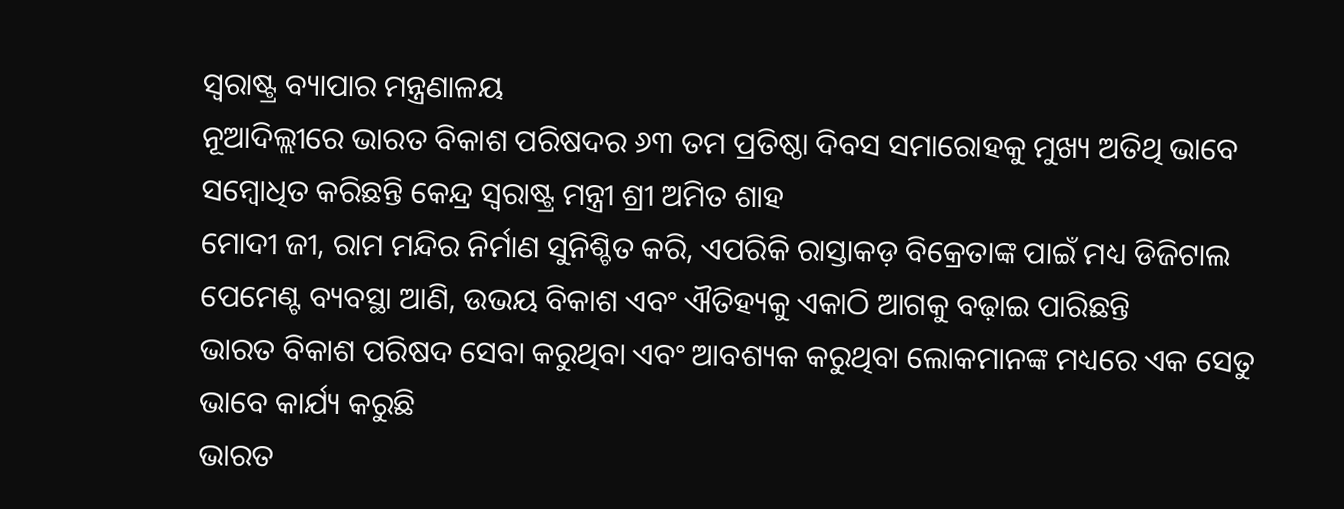ସ୍ଵରାଷ୍ଟ୍ର ବ୍ୟାପାର ମନ୍ତ୍ରଣାଳୟ
ନୂଆଦିଲ୍ଲୀରେ ଭାରତ ବିକାଶ ପରିଷଦର ୬୩ ତମ ପ୍ରତିଷ୍ଠା ଦିବସ ସମାରୋହକୁ ମୁଖ୍ୟ ଅତିଥି ଭାବେ ସମ୍ବୋଧିତ କରିଛନ୍ତି କେନ୍ଦ୍ର ସ୍ୱରାଷ୍ଟ୍ର ମନ୍ତ୍ରୀ ଶ୍ରୀ ଅମିତ ଶାହ
ମୋଦୀ ଜୀ, ରାମ ମନ୍ଦିର ନିର୍ମାଣ ସୁନିଶ୍ଚିତ କରି, ଏପରିକି ରାସ୍ତାକଡ଼ ବିକ୍ରେତାଙ୍କ ପାଇଁ ମଧ୍ୟ ଡିଜିଟାଲ ପେମେଣ୍ଟ ବ୍ୟବସ୍ଥା ଆଣି, ଉଭୟ ବିକାଶ ଏବଂ ଐତିହ୍ୟକୁ ଏକାଠି ଆଗକୁ ବଢ଼ାଇ ପାରିଛନ୍ତି
ଭାରତ ବିକାଶ ପରିଷଦ ସେବା କରୁଥିବା ଏବଂ ଆବଶ୍ୟକ କରୁଥିବା ଲୋକମାନଙ୍କ ମଧ୍ୟରେ ଏକ ସେତୁ ଭାବେ କାର୍ଯ୍ୟ କରୁଛି
ଭାରତ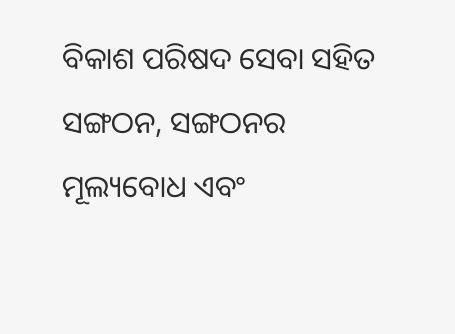ବିକାଶ ପରିଷଦ ସେବା ସହିତ ସଙ୍ଗଠନ, ସଙ୍ଗଠନର ମୂଲ୍ୟବୋଧ ଏବଂ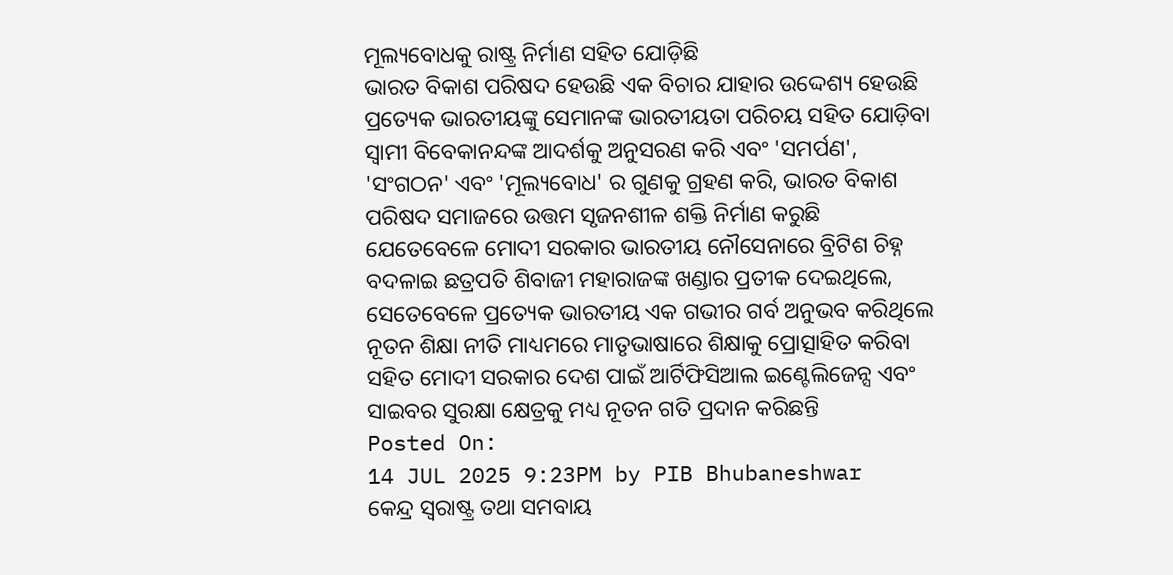ମୂଲ୍ୟବୋଧକୁ ରାଷ୍ଟ୍ର ନିର୍ମାଣ ସହିତ ଯୋଡ଼ିଛି
ଭାରତ ବିକାଶ ପରିଷଦ ହେଉଛି ଏକ ବିଚାର ଯାହାର ଉଦ୍ଦେଶ୍ୟ ହେଉଛି ପ୍ରତ୍ୟେକ ଭାରତୀୟଙ୍କୁ ସେମାନଙ୍କ ଭାରତୀୟତା ପରିଚୟ ସହିତ ଯୋଡ଼ିବା
ସ୍ୱାମୀ ବିବେକାନନ୍ଦଙ୍କ ଆଦର୍ଶକୁ ଅନୁସରଣ କରି ଏବଂ 'ସମର୍ପଣ', 'ସଂଗଠନ' ଏବଂ 'ମୂଲ୍ୟବୋଧ' ର ଗୁଣକୁ ଗ୍ରହଣ କରି, ଭାରତ ବିକାଶ ପରିଷଦ ସମାଜରେ ଉତ୍ତମ ସୃଜନଶୀଳ ଶକ୍ତି ନିର୍ମାଣ କରୁଛି
ଯେତେବେଳେ ମୋଦୀ ସରକାର ଭାରତୀୟ ନୌସେନାରେ ବ୍ରିଟିଶ ଚିହ୍ନ ବଦଳାଇ ଛତ୍ରପତି ଶିବାଜୀ ମହାରାଜଙ୍କ ଖଣ୍ଡାର ପ୍ରତୀକ ଦେଇଥିଲେ, ସେତେବେଳେ ପ୍ରତ୍ୟେକ ଭାରତୀୟ ଏକ ଗଭୀର ଗର୍ବ ଅନୁଭବ କରିଥିଲେ
ନୂତନ ଶିକ୍ଷା ନୀତି ମାଧ୍ୟମରେ ମାତୃଭାଷାରେ ଶିକ୍ଷାକୁ ପ୍ରୋତ୍ସାହିତ କରିବା ସହିତ ମୋଦୀ ସରକାର ଦେଶ ପାଇଁ ଆର୍ଟିଫିସିଆଲ ଇଣ୍ଟେଲିଜେନ୍ସ ଏବଂ ସାଇବର ସୁରକ୍ଷା କ୍ଷେତ୍ରକୁ ମଧ୍ୟ ନୂତନ ଗତି ପ୍ରଦାନ କରିଛନ୍ତି
Posted On:
14 JUL 2025 9:23PM by PIB Bhubaneshwar
କେନ୍ଦ୍ର ସ୍ୱରାଷ୍ଟ୍ର ତଥା ସମବାୟ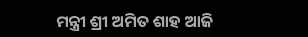ମନ୍ତ୍ରୀ ଶ୍ରୀ ଅମିତ ଶାହ ଆଜି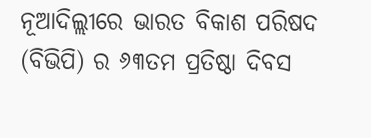ନୂଆଦିଲ୍ଲୀରେ ଭାରତ ବିକାଶ ପରିଷଦ (ବିଭିପି) ର ୬୩ତମ ପ୍ରତିଷ୍ଠା ଦିବସ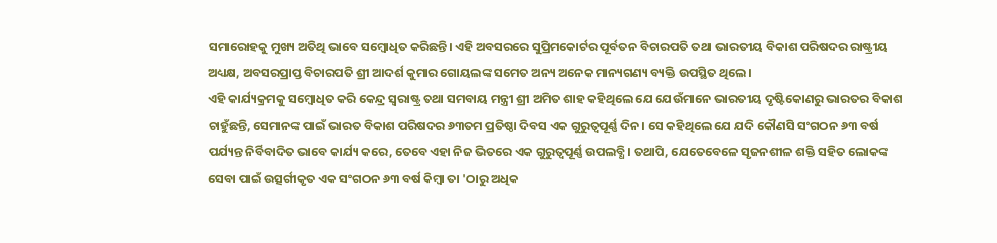ସମାରୋହକୁ ମୁଖ୍ୟ ଅତିଥି ଭାବେ ସମ୍ବୋଧିତ କରିଛନ୍ତି। ଏହି ଅବସରରେ ସୁପ୍ରିମକୋର୍ଟର ପୂର୍ବତନ ବିଚାରପତି ତଥା ଭାରତୀୟ ବିକାଶ ପରିଷଦର ରାଷ୍ଟ୍ରୀୟ ଅଧ୍ୟକ୍ଷ, ଅବସରପ୍ରାପ୍ତ ବିଚାରପତି ଶ୍ରୀ ଆଦର୍ଶ କୁମାର ଗୋୟଲଙ୍କ ସମେତ ଅନ୍ୟ ଅନେକ ମାନ୍ୟଗଣ୍ୟ ବ୍ୟକ୍ତି ଉପସ୍ଥିତ ଥିଲେ।
ଏହି କାର୍ଯ୍ୟକ୍ରମକୁ ସମ୍ବୋଧିତ କରି କେନ୍ଦ୍ର ସ୍ୱରାଷ୍ଟ୍ର ତଥା ସମବାୟ ମନ୍ତ୍ରୀ ଶ୍ରୀ ଅମିତ ଶାହ କହିଥିଲେ ଯେ ଯେଉଁମାନେ ଭାରତୀୟ ଦୃଷ୍ଟିକୋଣରୁ ଭାରତର ବିକାଶ ଚାହୁଁଛନ୍ତି, ସେମାନଙ୍କ ପାଇଁ ଭାରତ ବିକାଶ ପରିଷଦର ୬୩ତମ ପ୍ରତିଷ୍ଠା ଦିବସ ଏକ ଗୁରୁତ୍ୱପୂର୍ଣ୍ଣ ଦିନ। ସେ କହିଥିଲେ ଯେ ଯଦି କୌଣସି ସଂଗଠନ ୬୩ ବର୍ଷ ପର୍ଯ୍ୟନ୍ତ ନିର୍ବିବାଦିତ ଭାବେ କାର୍ଯ୍ୟ କରେ, ତେବେ ଏହା ନିଜ ଭିତରେ ଏକ ଗୁରୁତ୍ୱପୂର୍ଣ୍ଣ ଉପଲବ୍ଧି। ତଥାପି, ଯେତେବେଳେ ସୃଜନଶୀଳ ଶକ୍ତି ସହିତ ଲୋକଙ୍କ ସେବା ପାଇଁ ଉତ୍ସର୍ଗୀକୃତ ଏକ ସଂଗଠନ ୬୩ ବର୍ଷ କିମ୍ବା ତା 'ଠାରୁ ଅଧିକ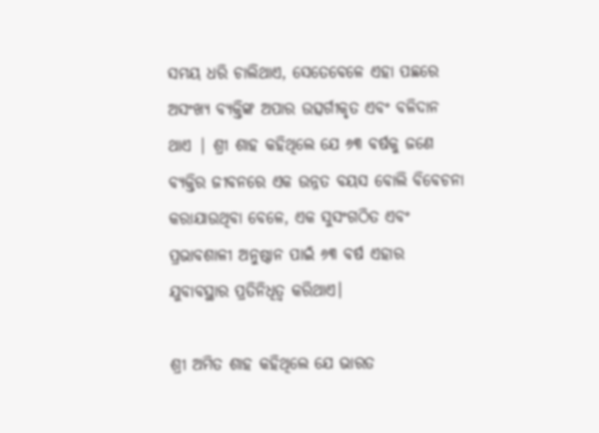ସମୟ ଧରି ଚାଲିଥାଏ, ସେତେବେଳେ ଏହା ପଛରେ ଅସଂଖ୍ୟ ବ୍ୟକ୍ତିଙ୍କ ଅପାର ଉତ୍ସର୍ଗୀକୃତ ଏବଂ ବଳିଦାନ ଥାଏ | ଶ୍ରୀ ଶାହ କହିଥିଲେ ଯେ ୬୩ ବର୍ଷକୁ ଜଣେ ବ୍ୟକ୍ତିର ଜୀବନରେ ଏକ ଉନ୍ନତ ବୟସ ବୋଲି ବିବେଚନା କରାଯାଉଥିବା ବେଳେ, ଏକ ସୁସଂଗଠିତ ଏବଂ ପ୍ରଭାବଶାଳୀ ଅନୁଷ୍ଠାନ ପାଇଁ ୬୩ ବର୍ଷ ଏହାର ଯୁବାବସ୍ଥାର ପ୍ରତିନିଧିତ୍ୱ କରିଥାଏ।

ଶ୍ରୀ ଅମିତ ଶାହ କହିଥିଲେ ଯେ ଭାରତ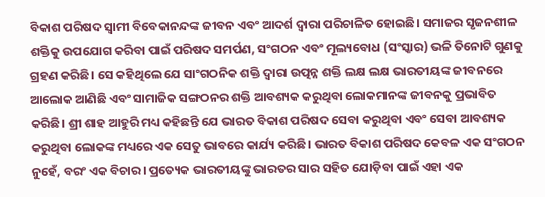ବିକାଶ ପରିଷଦ ସ୍ୱାମୀ ବିବେକାନନ୍ଦଙ୍କ ଜୀବନ ଏବଂ ଆଦର୍ଶ ଦ୍ୱାରା ପରିଚାଳିତ ହୋଇଛି। ସମାଜର ସୃଜନଶୀଳ ଶକ୍ତିକୁ ଉପଯୋଗ କରିବା ପାଇଁ ପରିଷଦ ସମର୍ପଣ, ସଂଗଠନ ଏବଂ ମୂଲ୍ୟବୋଧ (ସଂସ୍କାର) ଭଳି ତିନୋଟି ଗୁଣକୁ ଗ୍ରହଣ କରିଛି। ସେ କହିଥିଲେ ଯେ ସାଂଗଠନିକ ଶକ୍ତି ଦ୍ୱାରା ଉତ୍ପନ୍ନ ଶକ୍ତି ଲକ୍ଷ ଲକ୍ଷ ଭାରତୀୟଙ୍କ ଜୀବନରେ ଆଲୋକ ଆଣିଛି ଏବଂ ସାମାଜିକ ସଙ୍ଗଠନର ଶକ୍ତି ଆବଶ୍ୟକ କରୁଥିବା ଲୋକମାନଙ୍କ ଜୀବନକୁ ପ୍ରଭାବିତ କରିଛି। ଶ୍ରୀ ଶାହ ଆହୁରି ମଧ୍ୟ କହିଛନ୍ତି ଯେ ଭାରତ ବିକାଶ ପରିଷଦ ସେବା କରୁଥିବା ଏବଂ ସେବା ଆବଶ୍ୟକ କରୁଥିବା ଲୋକଙ୍କ ମଧ୍ୟରେ ଏକ ସେତୁ ଭାବରେ କାର୍ଯ୍ୟ କରିଛି। ଭାରତ ବିକାଶ ପରିଷଦ କେବଳ ଏକ ସଂଗଠନ ନୁହେଁ, ବରଂ ଏକ ବିଚାର। ପ୍ରତ୍ୟେକ ଭାରତୀୟଙ୍କୁ ଭାରତର ସାର ସହିତ ଯୋଡ଼ିବା ପାଇଁ ଏହା ଏକ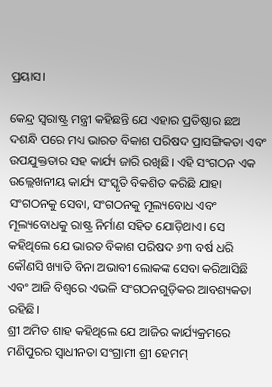ପ୍ରୟାସ।

କେନ୍ଦ୍ର ସ୍ୱରାଷ୍ଟ୍ର ମନ୍ତ୍ରୀ କହିଛନ୍ତି ଯେ ଏହାର ପ୍ରତିଷ୍ଠାର ଛଅ ଦଶନ୍ଧି ପରେ ମଧ୍ୟ ଭାରତ ବିକାଶ ପରିଷଦ ପ୍ରାସଙ୍ଗିକତା ଏବଂ ଉପଯୁକ୍ତତାର ସହ କାର୍ଯ୍ୟ ଜାରି ରଖିଛି। ଏହି ସଂଗଠନ ଏକ ଉଲ୍ଲେଖନୀୟ କାର୍ଯ୍ୟ ସଂସ୍କୃତି ବିକଶିତ କରିଛି ଯାହା ସଂଗଠନକୁ ସେବା, ସଂଗଠନକୁ ମୂଲ୍ୟବୋଧ ଏବଂ ମୂଲ୍ୟବୋଧକୁ ରାଷ୍ଟ୍ର ନିର୍ମାଣ ସହିତ ଯୋଡ଼ିଥାଏ। ସେ କହିଥିଲେ ଯେ ଭାରତ ବିକାଶ ପରିଷଦ ୬୩ ବର୍ଷ ଧରି କୌଣସି ଖ୍ୟାତି ବିନା ଅଭାବୀ ଲୋକଙ୍କ ସେବା କରିଆସିଛି ଏବଂ ଆଜି ବିଶ୍ୱରେ ଏଭଳି ସଂଗଠନଗୁଡ଼ିକର ଆବଶ୍ୟକତା ରହିଛି।
ଶ୍ରୀ ଅମିତ ଶାହ କହିଥିଲେ ଯେ ଆଜିର କାର୍ଯ୍ୟକ୍ରମରେ ମଣିପୁରର ସ୍ୱାଧୀନତା ସଂଗ୍ରାମୀ ଶ୍ରୀ ହେମମ୍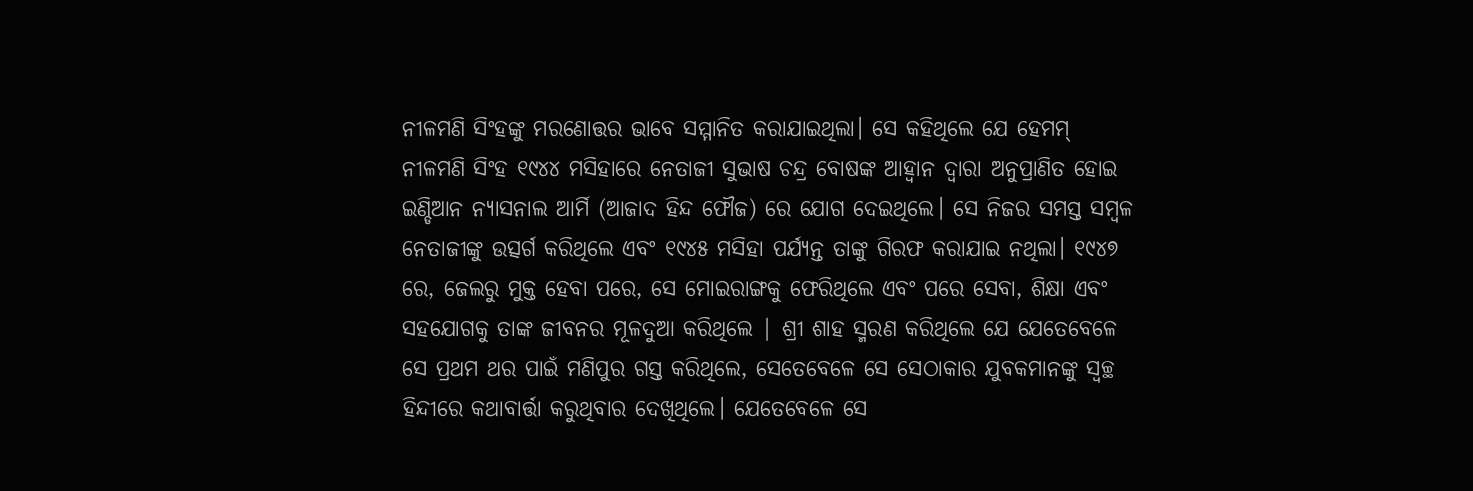ନୀଳମଣି ସିଂହଙ୍କୁ ମରଣୋତ୍ତର ଭାବେ ସମ୍ମାନିତ କରାଯାଇଥିଲା। ସେ କହିଥିଲେ ଯେ ହେମମ୍ ନୀଳମଣି ସିଂହ ୧୯୪୪ ମସିହାରେ ନେତାଜୀ ସୁଭାଷ ଚନ୍ଦ୍ର ବୋଷଙ୍କ ଆହ୍ୱାନ ଦ୍ୱାରା ଅନୁପ୍ରାଣିତ ହୋଇ ଇଣ୍ଡିଆନ ନ୍ୟାସନାଲ ଆର୍ମି (ଆଜାଦ ହିନ୍ଦ ଫୌଜ) ରେ ଯୋଗ ଦେଇଥିଲେ। ସେ ନିଜର ସମସ୍ତ ସମ୍ବଳ ନେତାଜୀଙ୍କୁ ଉତ୍ସର୍ଗ କରିଥିଲେ ଏବଂ ୧୯୪୫ ମସିହା ପର୍ଯ୍ୟନ୍ତ ତାଙ୍କୁ ଗିରଫ କରାଯାଇ ନଥିଲା। ୧୯୪୭ ରେ, ଜେଲରୁ ମୁକ୍ତ ହେବା ପରେ, ସେ ମୋଇରାଙ୍ଗକୁ ଫେରିଥିଲେ ଏବଂ ପରେ ସେବା, ଶିକ୍ଷା ଏବଂ ସହଯୋଗକୁ ତାଙ୍କ ଜୀବନର ମୂଳଦୁଆ କରିଥିଲେ | ଶ୍ରୀ ଶାହ ସ୍ମରଣ କରିଥିଲେ ଯେ ଯେତେବେଳେ ସେ ପ୍ରଥମ ଥର ପାଇଁ ମଣିପୁର ଗସ୍ତ କରିଥିଲେ, ସେତେବେଳେ ସେ ସେଠାକାର ଯୁବକମାନଙ୍କୁ ସ୍ୱଚ୍ଛ ହିନ୍ଦୀରେ କଥାବାର୍ତ୍ତା କରୁଥିବାର ଦେଖିଥିଲେ। ଯେତେବେଳେ ସେ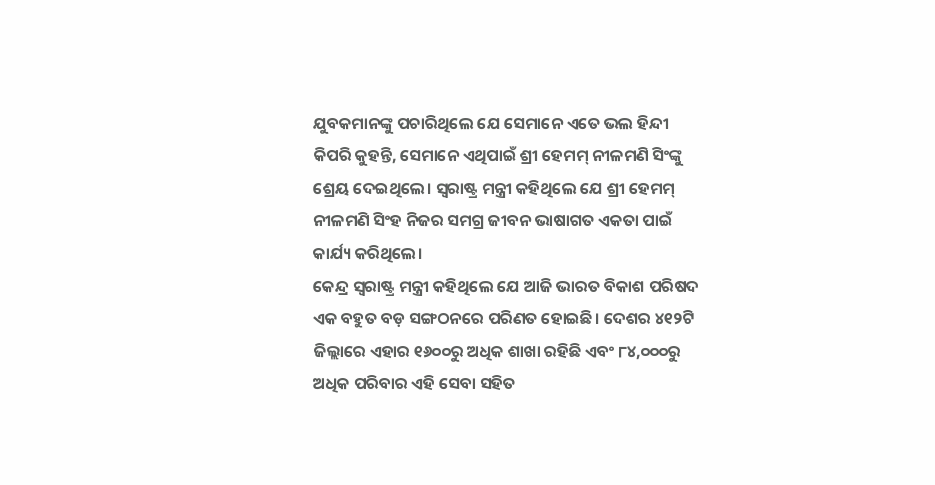ଯୁବକମାନଙ୍କୁ ପଚାରିଥିଲେ ଯେ ସେମାନେ ଏତେ ଭଲ ହିନ୍ଦୀ କିପରି କୁହନ୍ତି, ସେମାନେ ଏଥିପାଇଁ ଶ୍ରୀ ହେମମ୍ ନୀଳମଣି ସିଂଙ୍କୁ ଶ୍ରେୟ ଦେଇଥିଲେ। ସ୍ୱରାଷ୍ଟ୍ର ମନ୍ତ୍ରୀ କହିଥିଲେ ଯେ ଶ୍ରୀ ହେମମ୍ ନୀଳମଣି ସିଂହ ନିଜର ସମଗ୍ର ଜୀବନ ଭାଷାଗତ ଏକତା ପାଇଁ କାର୍ଯ୍ୟ କରିଥିଲେ।
କେନ୍ଦ୍ର ସ୍ୱରାଷ୍ଟ୍ର ମନ୍ତ୍ରୀ କହିଥିଲେ ଯେ ଆଜି ଭାରତ ବିକାଶ ପରିଷଦ ଏକ ବହୁତ ବଡ଼ ସଙ୍ଗଠନରେ ପରିଣତ ହୋଇଛି। ଦେଶର ୪୧୨ଟି ଜିଲ୍ଲାରେ ଏହାର ୧୬୦୦ରୁ ଅଧିକ ଶାଖା ରହିଛି ଏବଂ ୮୪,୦୦୦ରୁ ଅଧିକ ପରିବାର ଏହି ସେବା ସହିତ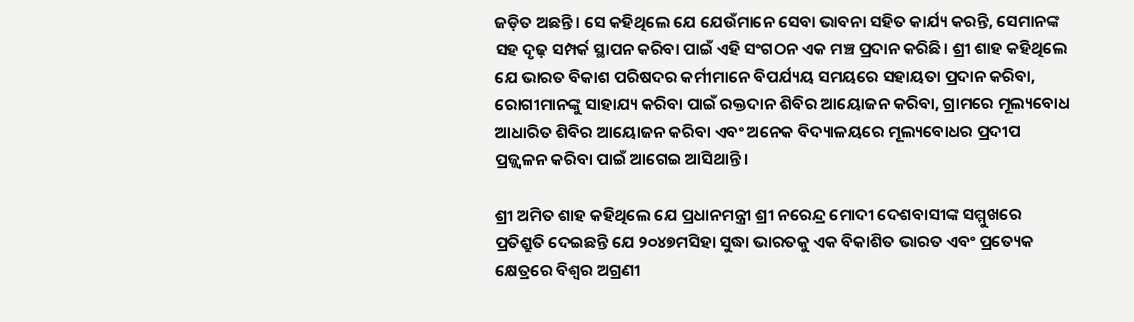ଜଡ଼ିତ ଅଛନ୍ତି। ସେ କହିଥିଲେ ଯେ ଯେଉଁମାନେ ସେବା ଭାବନା ସହିତ କାର୍ଯ୍ୟ କରନ୍ତି, ସେମାନଙ୍କ ସହ ଦୃଢ଼ ସମ୍ପର୍କ ସ୍ଥାପନ କରିବା ପାଇଁ ଏହି ସଂଗଠନ ଏକ ମଞ୍ଚ ପ୍ରଦାନ କରିଛି। ଶ୍ରୀ ଶାହ କହିଥିଲେ ଯେ ଭାରତ ବିକାଶ ପରିଷଦର କର୍ମୀମାନେ ବିପର୍ଯ୍ୟୟ ସମୟରେ ସହାୟତା ପ୍ରଦାନ କରିବା, ରୋଗୀମାନଙ୍କୁ ସାହାଯ୍ୟ କରିବା ପାଇଁ ରକ୍ତଦାନ ଶିବିର ଆୟୋଜନ କରିବା, ଗ୍ରାମରେ ମୂଲ୍ୟବୋଧ ଆଧାରିତ ଶିବିର ଆୟୋଜନ କରିବା ଏବଂ ଅନେକ ବିଦ୍ୟାଳୟରେ ମୂଲ୍ୟବୋଧର ପ୍ରଦୀପ ପ୍ରଜ୍ଜ୍ୱଳନ କରିବା ପାଇଁ ଆଗେଇ ଆସିଥାନ୍ତି।

ଶ୍ରୀ ଅମିତ ଶାହ କହିଥିଲେ ଯେ ପ୍ରଧାନମନ୍ତ୍ରୀ ଶ୍ରୀ ନରେନ୍ଦ୍ର ମୋଦୀ ଦେଶବାସୀଙ୍କ ସମ୍ମୁଖରେ ପ୍ରତିଶ୍ରୁତି ଦେଇଛନ୍ତି ଯେ ୨୦୪୭ମସିହା ସୁଦ୍ଧା ଭାରତକୁ ଏକ ବିକାଶିତ ଭାରତ ଏବଂ ପ୍ରତ୍ୟେକ କ୍ଷେତ୍ରରେ ବିଶ୍ୱର ଅଗ୍ରଣୀ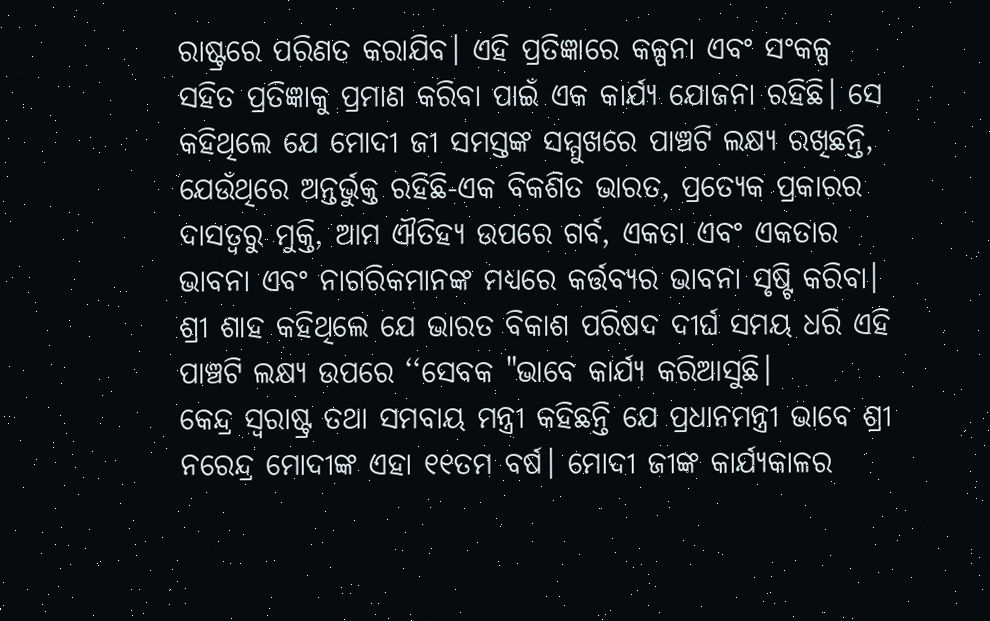ରାଷ୍ଟ୍ରରେ ପରିଣତ କରାଯିବ। ଏହି ପ୍ରତିଜ୍ଞାରେ କଳ୍ପନା ଏବଂ ସଂକଳ୍ପ ସହିତ ପ୍ରତିଜ୍ଞାକୁ ପ୍ରମାଣ କରିବା ପାଇଁ ଏକ କାର୍ଯ୍ୟ ଯୋଜନା ରହିଛି। ସେ କହିଥିଲେ ଯେ ମୋଦୀ ଜୀ ସମସ୍ତଙ୍କ ସମ୍ମୁଖରେ ପାଞ୍ଚଟି ଲକ୍ଷ୍ୟ ରଖିଛନ୍ତି, ଯେଉଁଥିରେ ଅନ୍ତର୍ଭୁକ୍ତ ରହିଛି-ଏକ ବିକଶିତ ଭାରତ, ପ୍ରତ୍ୟେକ ପ୍ରକାରର ଦାସତ୍ୱରୁ ମୁକ୍ତି, ଆମ ଐତିହ୍ୟ ଉପରେ ଗର୍ବ, ଏକତା ଏବଂ ଏକତାର ଭାବନା ଏବଂ ନାଗରିକମାନଙ୍କ ମଧ୍ୟରେ କର୍ତ୍ତବ୍ୟର ଭାବନା ସୃଷ୍ଟି କରିବା। ଶ୍ରୀ ଶାହ କହିଥିଲେ ଯେ ଭାରତ ବିକାଶ ପରିଷଦ ଦୀର୍ଘ ସମୟ ଧରି ଏହି ପାଞ୍ଚଟି ଲକ୍ଷ୍ୟ ଉପରେ ‘‘ସେବକ "ଭାବେ କାର୍ଯ୍ୟ କରିଆସୁଛି।
କେନ୍ଦ୍ର ସ୍ୱରାଷ୍ଟ୍ର ତଥା ସମବାୟ ମନ୍ତ୍ରୀ କହିଛନ୍ତି ଯେ ପ୍ରଧାନମନ୍ତ୍ରୀ ଭାବେ ଶ୍ରୀ ନରେନ୍ଦ୍ର ମୋଦୀଙ୍କ ଏହା ୧୧ତମ ବର୍ଷ। ମୋଦୀ ଜୀଙ୍କ କାର୍ଯ୍ୟକାଳର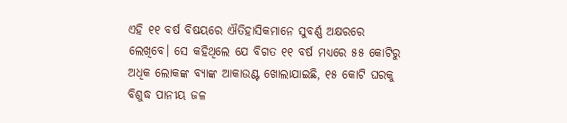ଏହି ୧୧ ବର୍ଷ ବିଷୟରେ ଐତିହାସିକମାନେ ସୁବର୍ଣ୍ଣ ଅକ୍ଷରରେ ଲେଖିବେ। ସେ କହିଥିଲେ ଯେ ବିଗତ ୧୧ ବର୍ଷ ମଧ୍ୟରେ ୫୫ କୋଟିରୁ ଅଧିକ ଲୋକଙ୍କ ବ୍ୟାଙ୍କ ଆକାଉଣ୍ଟ ଖୋଲାଯାଇଛି, ୧୫ କୋଟି ଘରକୁ ବିଶୁଦ୍ଧ ପାନୀୟ ଜଳ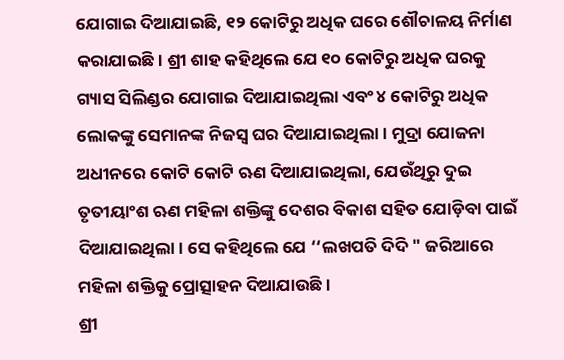ଯୋଗାଇ ଦିଆଯାଇଛି, ୧୨ କୋଟିରୁ ଅଧିକ ଘରେ ଶୌଚାଳୟ ନିର୍ମାଣ କରାଯାଇଛି। ଶ୍ରୀ ଶାହ କହିଥିଲେ ଯେ ୧୦ କୋଟିରୁ ଅଧିକ ଘରକୁ ଗ୍ୟାସ ସିଲିଣ୍ଡର ଯୋଗାଇ ଦିଆଯାଇଥିଲା ଏବଂ ୪ କୋଟିରୁ ଅଧିକ ଲୋକଙ୍କୁ ସେମାନଙ୍କ ନିଜସ୍ୱ ଘର ଦିଆଯାଇଥିଲା। ମୁଦ୍ରା ଯୋଜନା ଅଧୀନରେ କୋଟି କୋଟି ଋଣ ଦିଆଯାଇଥିଲା, ଯେଉଁଥିରୁ ଦୁଇ ତୃତୀୟାଂଶ ଋଣ ମହିଳା ଶକ୍ତିଙ୍କୁ ଦେଶର ବିକାଶ ସହିତ ଯୋଡ଼ିବା ପାଇଁ ଦିଆଯାଇଥିଲା। ସେ କହିଥିଲେ ଯେ ‘‘ଲଖପତି ଦିଦି " ଜରିଆରେ ମହିଳା ଶକ୍ତିକୁ ପ୍ରୋତ୍ସାହନ ଦିଆଯାଉଛି।
ଶ୍ରୀ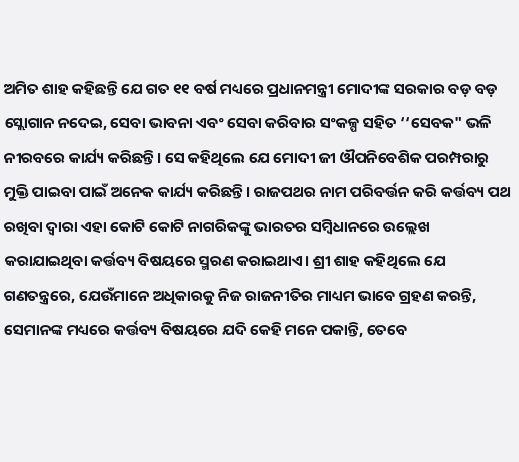ଅମିତ ଶାହ କହିଛନ୍ତି ଯେ ଗତ ୧୧ ବର୍ଷ ମଧ୍ୟରେ ପ୍ରଧାନମନ୍ତ୍ରୀ ମୋଦୀଙ୍କ ସରକାର ବଡ଼ ବଡ଼ ସ୍ଲୋଗାନ ନଦେଇ, ସେବା ଭାବନା ଏବଂ ସେବା କରିବାର ସଂକଳ୍ପ ସହିତ ‘‘ସେବକ" ଭଳି ନୀରବରେ କାର୍ଯ୍ୟ କରିଛନ୍ତି। ସେ କହିଥିଲେ ଯେ ମୋଦୀ ଜୀ ଔପନିବେଶିକ ପରମ୍ପରାରୁ ମୁକ୍ତି ପାଇବା ପାଇଁ ଅନେକ କାର୍ଯ୍ୟ କରିଛନ୍ତି। ରାଜପଥର ନାମ ପରିବର୍ତ୍ତନ କରି କର୍ତ୍ତବ୍ୟ ପଥ ରଖିବା ଦ୍ୱାରା ଏହା କୋଟି କୋଟି ନାଗରିକଙ୍କୁ ଭାରତର ସମ୍ବିଧାନରେ ଉଲ୍ଲେଖ କରାଯାଇଥିବା କର୍ତ୍ତବ୍ୟ ବିଷୟରେ ସ୍ମରଣ କରାଇଥାଏ। ଶ୍ରୀ ଶାହ କହିଥିଲେ ଯେ ଗଣତନ୍ତ୍ରରେ, ଯେଉଁମାନେ ଅଧିକାରକୁ ନିଜ ରାଜନୀତିର ମାଧ୍ୟମ ଭାବେ ଗ୍ରହଣ କରନ୍ତି, ସେମାନଙ୍କ ମଧ୍ୟରେ କର୍ତ୍ତବ୍ୟ ବିଷୟରେ ଯଦି କେହି ମନେ ପକାନ୍ତି, ତେବେ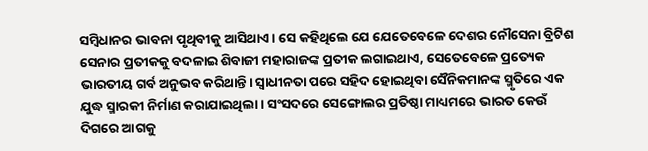ସମ୍ବିଧାନର ଭାବନା ପୃଥିବୀକୁ ଆସିଥାଏ। ସେ କହିଥିଲେ ଯେ ଯେତେବେଳେ ଦେଶର ନୌସେନା ବ୍ରିଟିଶ ସେନାର ପ୍ରତୀକକୁ ବଦଳାଇ ଶିବାଜୀ ମହାରାଜଙ୍କ ପ୍ରତୀକ ଲଗାଇଥାଏ, ସେତେବେଳେ ପ୍ରତ୍ୟେକ ଭାରତୀୟ ଗର୍ବ ଅନୁଭବ କରିଥାନ୍ତି। ସ୍ୱାଧୀନତା ପରେ ସହିଦ ହୋଇଥିବା ସୈନିକମାନଙ୍କ ସ୍ମୃତିରେ ଏକ ଯୁଦ୍ଧ ସ୍ମାରକୀ ନିର୍ମାଣ କରାଯାଇଥିଲା। ସଂସଦରେ ସେଙ୍ଗୋଲର ପ୍ରତିଷ୍ଠା ମାଧ୍ୟମରେ ଭାରତ କେଉଁ ଦିଗରେ ଆଗକୁ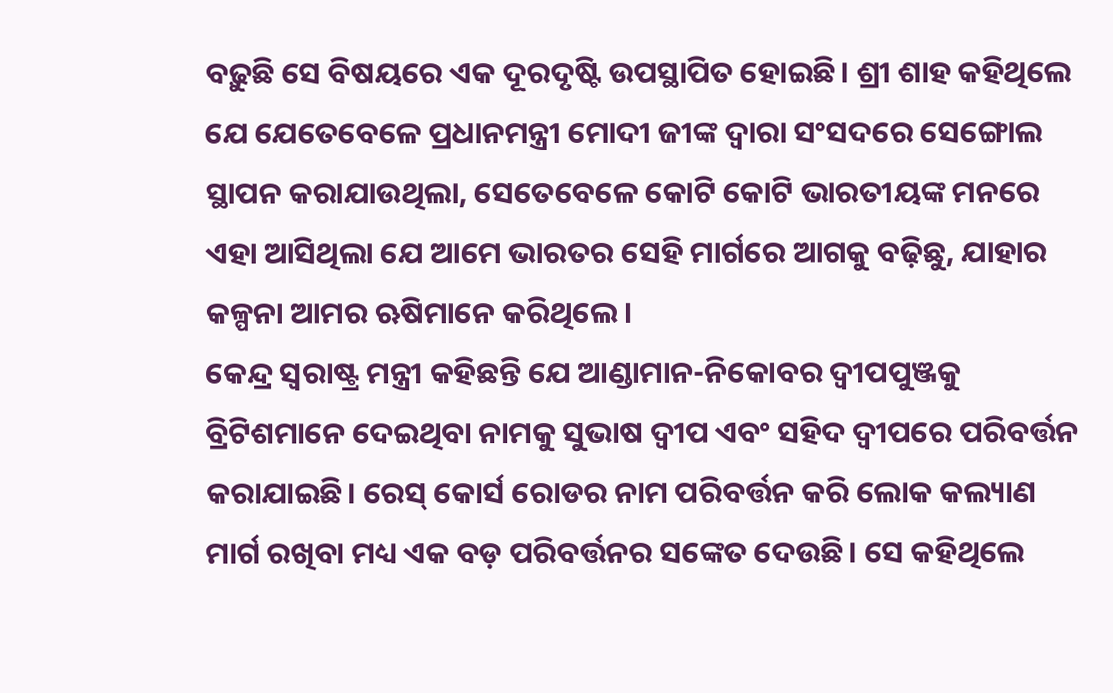ବଢ଼ୁଛି ସେ ବିଷୟରେ ଏକ ଦୂରଦୃଷ୍ଟି ଉପସ୍ଥାପିତ ହୋଇଛି। ଶ୍ରୀ ଶାହ କହିଥିଲେ ଯେ ଯେତେବେଳେ ପ୍ରଧାନମନ୍ତ୍ରୀ ମୋଦୀ ଜୀଙ୍କ ଦ୍ୱାରା ସଂସଦରେ ସେଙ୍ଗୋଲ ସ୍ଥାପନ କରାଯାଉଥିଲା, ସେତେବେଳେ କୋଟି କୋଟି ଭାରତୀୟଙ୍କ ମନରେ ଏହା ଆସିଥିଲା ଯେ ଆମେ ଭାରତର ସେହି ମାର୍ଗରେ ଆଗକୁ ବଢ଼ିଛୁ, ଯାହାର କଳ୍ପନା ଆମର ଋଷିମାନେ କରିଥିଲେ।
କେନ୍ଦ୍ର ସ୍ୱରାଷ୍ଟ୍ର ମନ୍ତ୍ରୀ କହିଛନ୍ତି ଯେ ଆଣ୍ଡାମାନ-ନିକୋବର ଦ୍ୱୀପପୁଞ୍ଜକୁ ବ୍ରିଟିଶମାନେ ଦେଇଥିବା ନାମକୁ ସୁଭାଷ ଦ୍ୱୀପ ଏବଂ ସହିଦ ଦ୍ୱୀପରେ ପରିବର୍ତ୍ତନ କରାଯାଇଛି। ରେସ୍ କୋର୍ସ ରୋଡର ନାମ ପରିବର୍ତ୍ତନ କରି ଲୋକ କଲ୍ୟାଣ ମାର୍ଗ ରଖିବା ମଧ୍ୟ ଏକ ବଡ଼ ପରିବର୍ତ୍ତନର ସଙ୍କେତ ଦେଉଛି। ସେ କହିଥିଲେ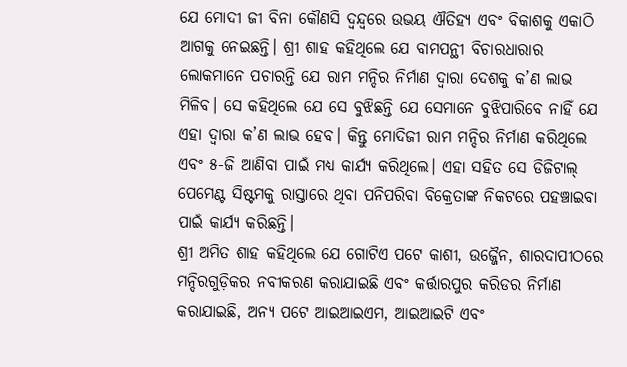ଯେ ମୋଦୀ ଜୀ ବିନା କୌଣସି ଦ୍ୱନ୍ଦ୍ୱରେ ଉଭୟ ଐତିହ୍ୟ ଏବଂ ବିକାଶକୁ ଏକାଠି ଆଗକୁ ନେଇଛନ୍ତି। ଶ୍ରୀ ଶାହ କହିଥିଲେ ଯେ ବାମପନ୍ଥୀ ବିଚାରଧାରାର ଲୋକମାନେ ପଚାରନ୍ତି ଯେ ରାମ ମନ୍ଦିର ନିର୍ମାଣ ଦ୍ୱାରା ଦେଶକୁ କ’ଣ ଲାଭ ମିଳିବ। ସେ କହିଥିଲେ ଯେ ସେ ବୁଝିଛନ୍ତି ଯେ ସେମାନେ ବୁଝିପାରିବେ ନାହିଁ ଯେ ଏହା ଦ୍ୱାରା କ’ଣ ଲାଭ ହେବ। କିନ୍ତୁ ମୋଦିଜୀ ରାମ ମନ୍ଦିର ନିର୍ମାଣ କରିଥିଲେ ଏବଂ ୫-ଜି ଆଣିବା ପାଇଁ ମଧ୍ୟ କାର୍ଯ୍ୟ କରିଥିଲେ। ଏହା ସହିତ ସେ ଡିଜିଟାଲ୍ ପେମେଣ୍ଟ ସିଷ୍ଟମକୁ ରାସ୍ତାରେ ଥିବା ପନିପରିବା ବିକ୍ରେତାଙ୍କ ନିକଟରେ ପହଞ୍ଚାଇବା ପାଇଁ କାର୍ଯ୍ୟ କରିଛନ୍ତି।
ଶ୍ରୀ ଅମିତ ଶାହ କହିଥିଲେ ଯେ ଗୋଟିଏ ପଟେ କାଶୀ, ଉଜ୍ଜୈନ, ଶାରଦାପୀଠରେ ମନ୍ଦିରଗୁଡ଼ିକର ନବୀକରଣ କରାଯାଇଛି ଏବଂ କର୍ତ୍ତାରପୁର କରିଡର ନିର୍ମାଣ କରାଯାଇଛି, ଅନ୍ୟ ପଟେ ଆଇଆଇଏମ, ଆଇଆଇଟି ଏବଂ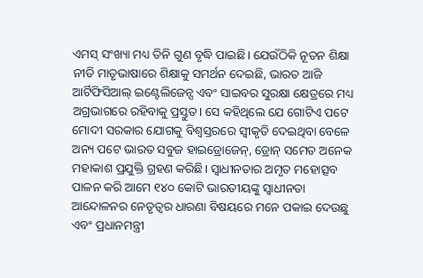ଏମସ୍ ସଂଖ୍ୟା ମଧ୍ୟ ତିନି ଗୁଣ ବୃଦ୍ଧି ପାଇଛି। ଯେଉଁଠିକି ନୂତନ ଶିକ୍ଷା ନୀତି ମାତୃଭାଷାରେ ଶିକ୍ଷାକୁ ସମର୍ଥନ ଦେଇଛି, ଭାରତ ଆଜି ଆର୍ଟିଫିସିଆଲ୍ ଇଣ୍ଟେଲିଜେନ୍ସ ଏବଂ ସାଇବର ସୁରକ୍ଷା କ୍ଷେତ୍ରରେ ମଧ୍ୟ ଅଗ୍ରଭାଗରେ ରହିବାକୁ ପ୍ରସ୍ତୁତ। ସେ କହିଥିଲେ ଯେ ଗୋଟିଏ ପଟେ ମୋଦୀ ସରକାର ଯୋଗକୁ ବିଶ୍ୱସ୍ତରରେ ସ୍ୱୀକୃତି ଦେଇଥିବା ବେଳେ ଅନ୍ୟ ପଟେ ଭାରତ ସବୁଜ ହାଇଡ୍ରୋଜେନ୍, ଡ୍ରୋନ୍ ସମେତ ଅନେକ ମହାକାଶ ପ୍ରଯୁକ୍ତି ଗ୍ରହଣ କରିଛି। ସ୍ୱାଧୀନତାର ଅମୃତ ମହୋତ୍ସବ ପାଳନ କରି ଆମେ ୧୪୦ କୋଟି ଭାରତୀୟଙ୍କୁ ସ୍ୱାଧୀନତା ଆନ୍ଦୋଳନର ନେତୃତ୍ୱର ଧାରଣା ବିଷୟରେ ମନେ ପକାଇ ଦେଉଛୁ ଏବଂ ପ୍ରଧାନମନ୍ତ୍ରୀ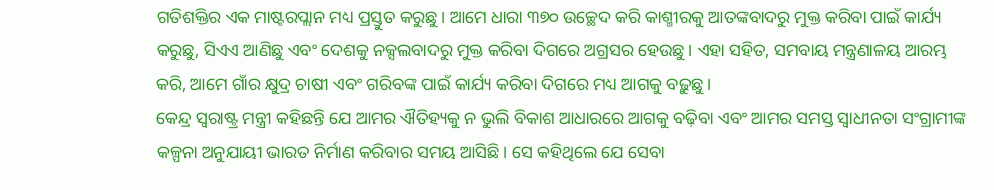ଗତିଶକ୍ତିର ଏକ ମାଷ୍ଟରପ୍ଲାନ ମଧ୍ୟ ପ୍ରସ୍ତୁତ କରୁଛୁ। ଆମେ ଧାରା ୩୭୦ ଉଚ୍ଛେଦ କରି କାଶ୍ମୀରକୁ ଆତଙ୍କବାଦରୁ ମୁକ୍ତ କରିବା ପାଇଁ କାର୍ଯ୍ୟ କରୁଛୁ, ସିଏଏ ଆଣିଛୁ ଏବଂ ଦେଶକୁ ନକ୍ସଲବାଦରୁ ମୁକ୍ତ କରିବା ଦିଗରେ ଅଗ୍ରସର ହେଉଛୁ। ଏହା ସହିତ, ସମବାୟ ମନ୍ତ୍ରଣାଳୟ ଆରମ୍ଭ କରି, ଆମେ ଗାଁର କ୍ଷୁଦ୍ର ଚାଷୀ ଏବଂ ଗରିବଙ୍କ ପାଇଁ କାର୍ଯ୍ୟ କରିବା ଦିଗରେ ମଧ୍ୟ ଆଗକୁ ବଢ଼ୁଛୁ।
କେନ୍ଦ୍ର ସ୍ୱରାଷ୍ଟ୍ର ମନ୍ତ୍ରୀ କହିଛନ୍ତି ଯେ ଆମର ଐତିହ୍ୟକୁ ନ ଭୁଲି ବିକାଶ ଆଧାରରେ ଆଗକୁ ବଢ଼ିବା ଏବଂ ଆମର ସମସ୍ତ ସ୍ୱାଧୀନତା ସଂଗ୍ରାମୀଙ୍କ କଳ୍ପନା ଅନୁଯାୟୀ ଭାରତ ନିର୍ମାଣ କରିବାର ସମୟ ଆସିଛି। ସେ କହିଥିଲେ ଯେ ସେବା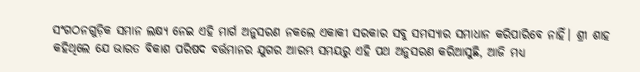ସଂଗଠନଗୁଡ଼ିକ ସମାନ ଲକ୍ଷ୍ୟ ନେଇ ଏହି ମାର୍ଗ ଅନୁସରଣ ନକଲେ ଏକାକୀ ସରକାର ସବୁ ସମସ୍ୟାର ସମାଧାନ କରିପାରିବେ ନାହିଁ। ଶ୍ରୀ ଶାହ କହିଥିଲେ ଯେ ଭାରତ ବିକାଶ ପରିଷଦ ବର୍ତ୍ତମାନର ଯୁଗର ଆରମ୍ଭ ସମୟରୁ ଏହି ପଥ ଅନୁସରଣ କରିଆସୁଛି, ଆଜି ମଧ୍ୟ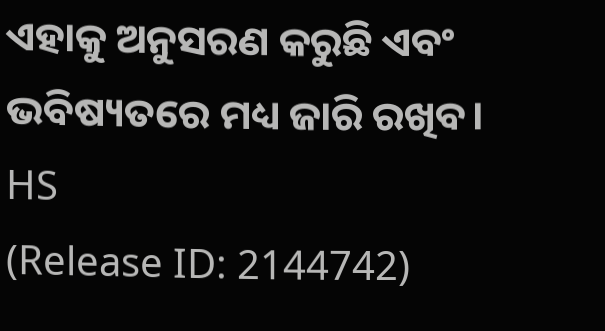ଏହାକୁ ଅନୁସରଣ କରୁଛି ଏବଂ ଭବିଷ୍ୟତରେ ମଧ୍ୟ ଜାରି ରଖିବ।
HS
(Release ID: 2144742)